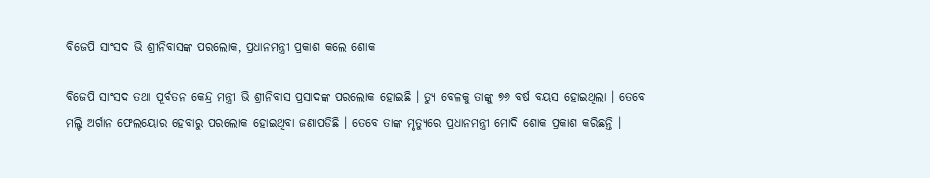ବିଜେପି ସାଂସଦ ଭି ଶ୍ରୀନିବାସଙ୍କ ପରଲୋକ, ପ୍ରଧାନମନ୍ତ୍ରୀ ପ୍ରକାଶ କଲେ ଶୋକ

ବିଜେପି ସାଂସଦ ତଥା ପୂର୍ବତନ କେନ୍ଦ୍ର ମନ୍ତ୍ରୀ ଭି ଶ୍ରୀନିବାସ ପ୍ରସାଦଙ୍କ ପରଲୋକ ହୋଇଛି । ତ୍ୟୁ ବେଳକୁ ତାଙ୍କୁ ୭୬ ବର୍ଷ ବୟସ ହୋଇଥିଲା । ତେବେ ମଲ୍ଟି ଅର୍ଗାନ ଫେଲୟୋର ହେବାରୁ ପରଲୋକ ହୋଇଥିବା ଜଣାପଡିଛି । ତେବେ ତାଙ୍କ ମୃତ୍ୟୁରେ ପ୍ରଧାନମନ୍ତ୍ରୀ ମୋଦି ଶୋକ ପ୍ରକାଶ କରିଛନ୍ତି ।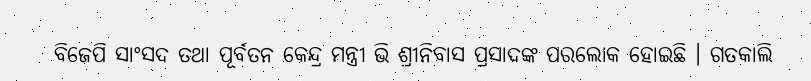ବିଜେପି ସାଂସଦ ତଥା ପୂର୍ବତନ କେନ୍ଦ୍ର ମନ୍ତ୍ରୀ ଭି ଶ୍ରୀନିବାସ ପ୍ରସାଦଙ୍କ ପରଲୋକ ହୋଇଛି । ଗତକାଲି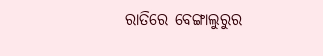ରାତିରେ ବେଙ୍ଗାଲୁରୁର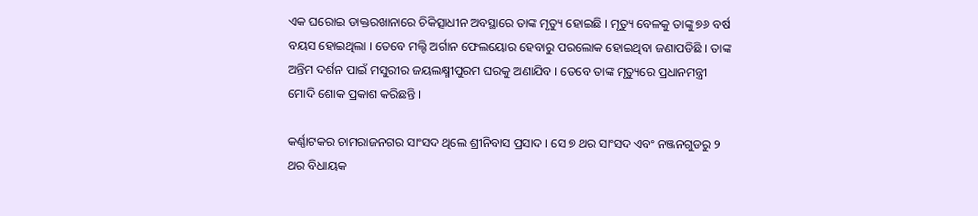ଏକ ଘରୋଇ ଡାକ୍ତରଖାନାରେ ଚିକିତ୍ସାଧୀନ ଅବସ୍ଥାରେ ତାଙ୍କ ମୃତ୍ୟୁ ହୋଇଛି । ମୃତ୍ୟୁ ବେଳକୁ ତାଙ୍କୁ ୭୬ ବର୍ଷ ବୟସ ହୋଇଥିଲା । ତେବେ ମଲ୍ଟି ଅର୍ଗାନ ଫେଲୟୋର ହେବାରୁ ପରଲୋକ ହୋଇଥିବା ଜଣାପଡିଛି । ତାଙ୍କ ଅନ୍ତିମ ଦର୍ଶନ ପାଇଁ ମସୁରୀର ଜୟଲକ୍ଷ୍ମୀପୁରମ ଘରକୁ ଅଣାଯିବ । ତେବେ ତାଙ୍କ ମୃତ୍ୟୁରେ ପ୍ରଧାନମନ୍ତ୍ରୀ ମୋଦି ଶୋକ ପ୍ରକାଶ କରିଛନ୍ତି ।

କର୍ଣ୍ଣାଟକର ଚାମରାଜନଗର ସାଂସଦ ଥିଲେ ଶ୍ରୀନିବାସ ପ୍ରସାଦ । ସେ ୭ ଥର ସାଂସଦ ଏବଂ ନଞ୍ଜନଗୁଡରୁ ୨ ଥର ବିଧାୟକ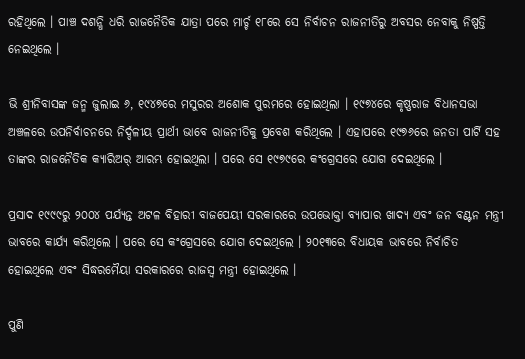ରହିଥିଲେ । ପାଞ୍ଚ ଦଶନ୍ଧି ଧରି ରାଜନୈତିକ ଯାତ୍ରା ପରେ ମାର୍ଚ୍ଚ ୧୮ରେ ସେ ନିର୍ବାଚନ ରାଜନୀତିରୁ ଅବସର ନେବାକୁ ନିଷ୍ପତ୍ତି ନେଇଥିଲେ ।

ଭି ଶ୍ରୀନିବାସଙ୍କ ଜନ୍ମ ଜୁଲାଇ ୬, ୧୯୪୭ରେ ମସୁରର ଅଶୋକ ପୁରମରେ ହୋଇଥିଲା । ୧୯୭୪ରେ କୃଷ୍ଣରାଜ ବିଧାନସଭା ଅଞ୍ଚଳରେ ଉପନିର୍ବାଚନରେ ନିର୍ଦ୍ଦଳୀୟ ପ୍ରାର୍ଥୀ ଭାବେ ରାଜନୀତିକୁ ପ୍ରବେଶ କରିଥିଲେ । ଏହାପରେ ୧୯୭୬ରେ ଜନତା ପାର୍ଟି ସହ ତାଙ୍କର ରାଜନୈତିକ କ୍ୟାରିଅର୍ ଆରମ୍ଭ ହୋଇଥିଲା । ପରେ ସେ ୧୯୭୯ରେ କଂଗ୍ରେସରେ ଯୋଗ ଦେଇଥିଲେ ।

ପ୍ରସାଦ ୧୯୯୯ରୁ ୨୦୦୪ ପର୍ଯ୍ୟନ୍ତ ଅଟଳ ବିହାରୀ ବାଜପେୟୀ ସରକାରରେ ଉପଭୋକ୍ତା ବ୍ୟାପାର ଖାଦ୍ୟ ଏବଂ ଜନ ବଣ୍ଟନ ମନ୍ତ୍ରୀ ଭାବରେ କାର୍ଯ୍ୟ କରିଥିଲେ । ପରେ ସେ କଂଗ୍ରେସରେ ଯୋଗ ଦେଇଥିଲେ । ୨୦୧୩ରେ ବିଧାୟକ ଭାବରେ ନିର୍ବାଚିତ ହୋଇଥିଲେ ଏବଂ ସିଦ୍ଧରମୈୟା ସରକାରରେ ରାଜସ୍ୱ ମନ୍ତ୍ରୀ ହୋଇଥିଲେ ।

ପୁଣି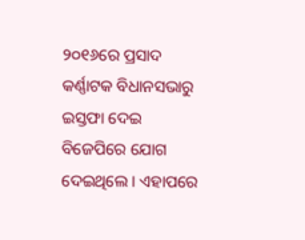୨୦୧୬ରେ ପ୍ରସାଦ କର୍ଣ୍ଣାଟକ ବିଧାନସଭାରୁ ଇସ୍ତଫା ଦେଇ ବିଜେପିରେ ଯୋଗ ଦେଇଥିଲେ । ଏହାପରେ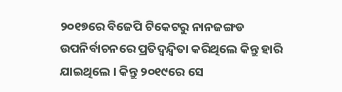୨୦୧୭ରେ ବିଜେପି ଟିକେଟରୁ ନାନଜଙ୍ଗଡ ଉପନିର୍ବାଚନରେ ପ୍ରତିଦ୍ୱନ୍ଦ୍ୱିତା କରିଥିଲେ କିନ୍ତୁ ହାରି ଯାଇଥିଲେ । କିନ୍ତୁ ୨୦୧୯ରେ ସେ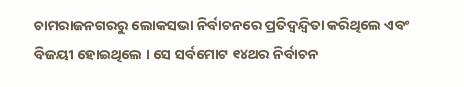ଚାମରାଜନଗରରୁ ଲୋକସଭା ନିର୍ବାଚନରେ ପ୍ରତିଦ୍ୱନ୍ଦ୍ୱିତା କରିଥିଲେ ଏବଂ ବିଜୟୀ ହୋଇଥିଲେ । ସେ ସର୍ବମୋଟ ୧୪ଥର ନିର୍ବାଚନ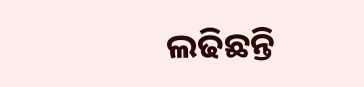ଲଢିଛନ୍ତି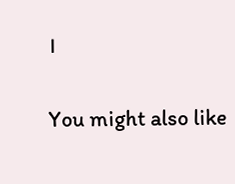।

You might also like